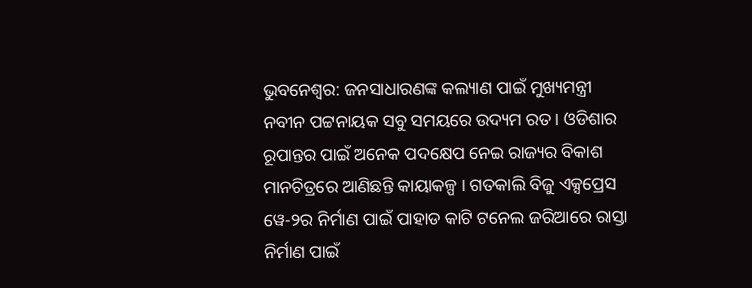ଭୁବନେଶ୍ୱର: ଜନସାଧାରଣଙ୍କ କଲ୍ୟାଣ ପାଇଁ ମୁଖ୍ୟମନ୍ତ୍ରୀ ନବୀନ ପଟ୍ଟନାୟକ ସବୁ ସମୟରେ ଉଦ୍ୟମ ରତ। ଓଡିଶାର ରୂପାନ୍ତର ପାଇଁ ଅନେକ ପଦକ୍ଷେପ ନେଇ ରାଜ୍ୟର ବିକାଶ ମାନଚିତ୍ରରେ ଆଣିଛନ୍ତି କାୟାକଳ୍ପ । ଗତକାଲି ବିଜୁ ଏକ୍ସପ୍ରେସ ୱେ-୨ର ନିର୍ମାଣ ପାଇଁ ପାହାଡ କାଟି ଟନେଲ ଜରିଆରେ ରାସ୍ତା ନିର୍ମାଣ ପାଇଁ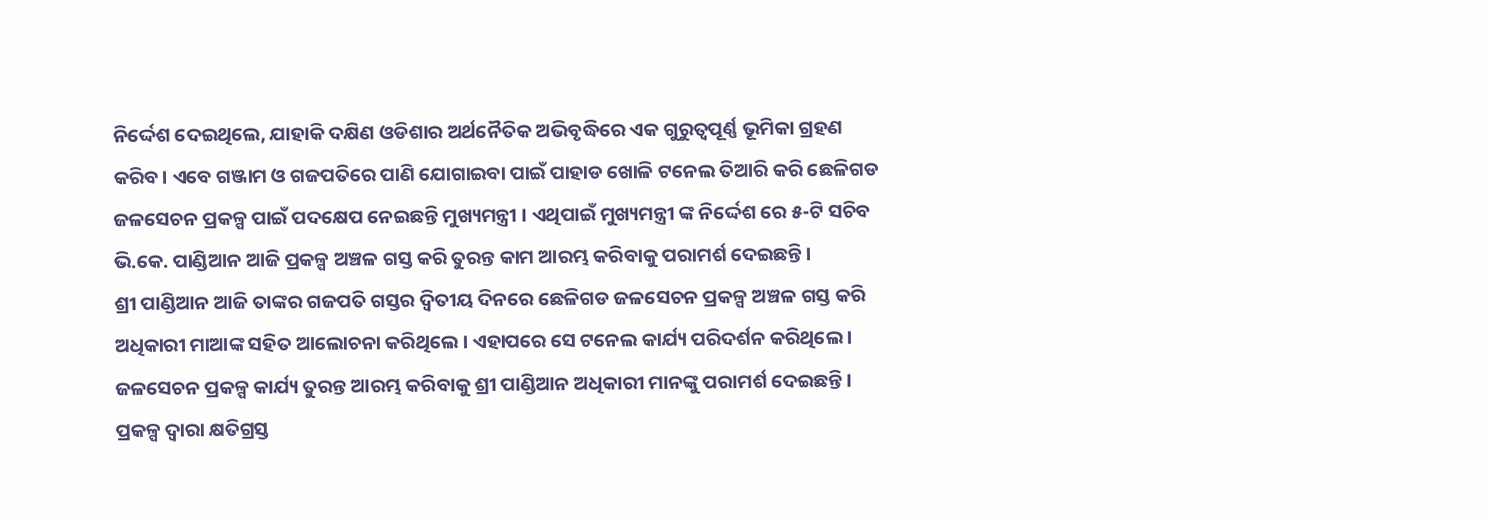ନିର୍ଦ୍ଦେଶ ଦେଇଥିଲେ, ଯାହାକି ଦକ୍ଷିଣ ଓଡିଶାର ଅର୍ଥନୈତିକ ଅଭିବୃଦ୍ଧିରେ ଏକ ଗୁରୁତ୍ବପୂର୍ଣ୍ଣ ଭୂମିକା ଗ୍ରହଣ କରିବ। ଏବେ ଗଞ୍ଜାମ ଓ ଗଜପତିରେ ପାଣି ଯୋଗାଇବା ପାଇଁ ପାହାଡ ଖୋଳି ଟନେଲ ତିଆରି କରି ଛେଳିଗଡ ଜଳସେଚନ ପ୍ରକଳ୍ପ ପାଇଁ ପଦକ୍ଷେପ ନେଇଛନ୍ତି ମୁଖ୍ୟମନ୍ତ୍ରୀ । ଏଥିପାଇଁ ମୁଖ୍ୟମନ୍ତ୍ରୀ ଙ୍କ ନିର୍ଦ୍ଦେଶ ରେ ୫-ଟି ସଚିବ ଭି.କେ. ପାଣ୍ଡିଆନ ଆଜି ପ୍ରକଳ୍ପ ଅଞ୍ଚଳ ଗସ୍ତ କରି ତୁରନ୍ତ କାମ ଆରମ୍ଭ କରିବାକୁ ପରାମର୍ଶ ଦେଇଛନ୍ତି ।
ଶ୍ରୀ ପାଣ୍ଡିଆନ ଆଜି ତାଙ୍କର ଗଜପତି ଗସ୍ତର ଦ୍ବିତୀୟ ଦିନରେ ଛେଳିଗଡ ଜଳସେଚନ ପ୍ରକଳ୍ପ ଅଞ୍ଚଳ ଗସ୍ତ କରି ଅଧିକାରୀ ମାଆଙ୍କ ସହିତ ଆଲୋଚନା କରିଥିଲେ । ଏହାପରେ ସେ ଟନେଲ କାର୍ଯ୍ୟ ପରିଦର୍ଶନ କରିଥିଲେ । ଜଳସେଚନ ପ୍ରକଳ୍ପ କାର୍ଯ୍ୟ ତୁରନ୍ତ ଆରମ୍ଭ କରିବାକୁ ଶ୍ରୀ ପାଣ୍ଡିଆନ ଅଧିକାରୀ ମାନଙ୍କୁ ପରାମର୍ଶ ଦେଇଛନ୍ତି । ପ୍ରକଳ୍ପ ଦ୍ବାରା କ୍ଷତିଗ୍ରସ୍ତ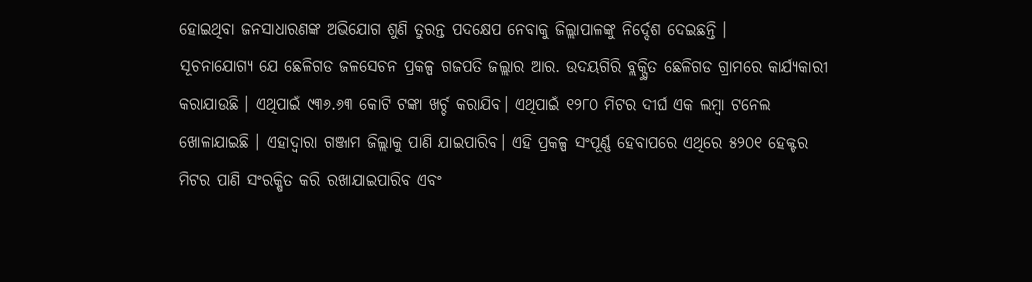ହୋଇଥିବା ଜନସାଧାରଣଙ୍କ ଅଭିଯୋଗ ଶୁଣି ତୁରନ୍ତ ପଦକ୍ଷେପ ନେବାକୁ ଜିଲ୍ଲାପାଳଙ୍କୁ ନିର୍ଦ୍ଦେଶ ଦେଇଛନ୍ତି ।
ସୂଚନାଯୋଗ୍ୟ ଯେ ଛେଳିଗଡ ଜଳସେଚନ ପ୍ରକଳ୍ପ ଗଜପତି ଜଲ୍ଲାର ଆର. ଉଦୟଗିରି ବ୍ଲକ୍ସ୍ଥିତ ଛେଳିଗଡ ଗ୍ରାମରେ କାର୍ଯ୍ୟକାରୀ କରାଯାଉଛି । ଏଥିପାଇଁ ୯୩୬.୬୩ କୋଟି ଟଙ୍କା ଖର୍ଚ୍ଚ କରାଯିବ। ଏଥିପାଇଁ ୧୨୮୦ ମିଟର ଦୀର୍ଘ ଏକ ଲମ୍ବା ଟନେଲ ଖୋଳାଯାଇଛି । ଏହାଦ୍ବାରା ଗଞ୍ଜାମ ଜିଲ୍ଲାକୁ ପାଣି ଯାଇପାରିବ। ଏହି ପ୍ରକଳ୍ପ ସଂପୂର୍ଣ୍ଣ ହେବାପରେ ଏଥିରେ ୫୨୦୧ ହେକ୍ଟର ମିଟର ପାଣି ସଂରକ୍ଷିତ କରି ରଖାଯାଇପାରିବ ଏବଂ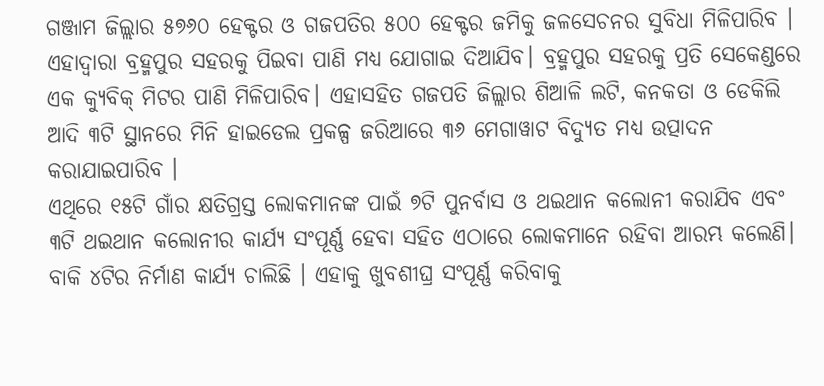ଗଞ୍ଜାମ ଜିଲ୍ଲାର ୫୭୬୦ ହେକ୍ଟର ଓ ଗଜପତିର ୫୦୦ ହେକ୍ଟର ଜମିକୁ ଜଳସେଚନର ସୁବିଧା ମିଳିପାରିବ । ଏହାଦ୍ବାରା ବ୍ରହ୍ମପୁର ସହରକୁ ପିଇବା ପାଣି ମଧ୍ୟ ଯୋଗାଇ ଦିଆଯିବ। ବ୍ରହ୍ମପୁର ସହରକୁ ପ୍ରତି ସେକେଣ୍ଡରେ ଏକ କ୍ୟୁବିକ୍ ମିଟର ପାଣି ମିଳିପାରିବ। ଏହାସହିତ ଗଜପତି ଜିଲ୍ଲାର ଶିଆଳି ଲଟି, କନକତା ଓ ଡେକିଲି ଆଦି ୩ଟି ସ୍ଥାନରେ ମିନି ହାଇଡେଲ ପ୍ରକଳ୍ପ ଜରିଆରେ ୩୬ ମେଗାୱାଟ ବିଦ୍ୟୁତ ମଧ୍ୟ ଉତ୍ପାଦନ କରାଯାଇପାରିବ ।
ଏଥିରେ ୧୫ଟି ଗାଁର କ୍ଷତିଗ୍ରସ୍ତ ଲୋକମାନଙ୍କ ପାଇଁ ୭ଟି ପୁନର୍ବାସ ଓ ଥଇଥାନ କଲୋନୀ କରାଯିବ ଏବଂ ୩ଟି ଥଇଥାନ କଲୋନୀର କାର୍ଯ୍ୟ ସଂପୂର୍ଣ୍ଣ ହେବା ସହିତ ଏଠାରେ ଲୋକମାନେ ରହିବା ଆରମ୍ଭ କଲେଣି। ବାକି ୪ଟିର ନିର୍ମାଣ କାର୍ଯ୍ୟ ଚାଲିଛି । ଏହାକୁ ଖୁବଶୀଘ୍ର ସଂପୂର୍ଣ୍ଣ କରିବାକୁ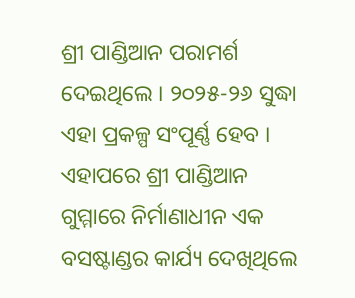ଶ୍ରୀ ପାଣ୍ଡିଆନ ପରାମର୍ଶ ଦେଇଥିଲେ । ୨୦୨୫-୨୬ ସୁଦ୍ଧା ଏହା ପ୍ରକଳ୍ପ ସଂପୂର୍ଣ୍ଣ ହେବ ।
ଏହାପରେ ଶ୍ରୀ ପାଣ୍ଡିଆନ ଗୁମ୍ମାରେ ନିର୍ମାଣାଧୀନ ଏକ ବସଷ୍ଟାଣ୍ଡର କାର୍ଯ୍ୟ ଦେଖିଥିଲେ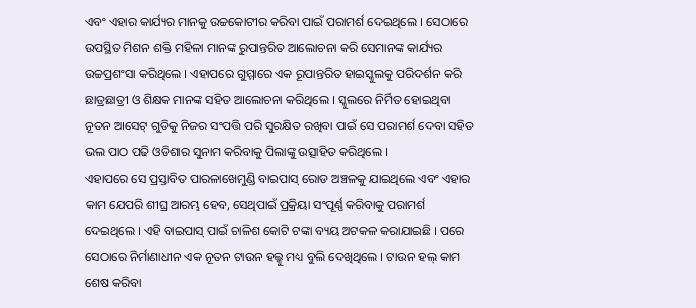ଏବଂ ଏହାର କାର୍ଯ୍ୟର ମାନକୁ ଉଚ୍ଚକୋଟୀର କରିବା ପାଇଁ ପରାମର୍ଶ ଦେଇଥିଲେ । ସେଠାରେ ଉପସ୍ଥିତ ମିଶନ ଶକ୍ତି ମହିଳା ମାନଙ୍କ ରୁପାନ୍ତରିତ ଆଲୋଚନା କରି ସେମାନଙ୍କ କାର୍ଯ୍ୟର ଉଚ୍ଚପ୍ରଶଂସା କରିଥିଲେ । ଏହାପରେ ଗୁମ୍ମାରେ ଏକ ରୂପାନ୍ତରିତ ହାଇସ୍କୁଲକୁ ପରିଦର୍ଶନ କରି ଛାତ୍ରଛାତ୍ରୀ ଓ ଶିକ୍ଷକ ମାନଙ୍କ ସହିତ ଆଲୋଚନା କରିଥିଲେ । ସ୍କୁଲରେ ନିର୍ମିତ ହୋଇଥିବା ନୂତନ ଆସେଟ୍ ଗୁଡିକୁ ନିଜର ସଂପତ୍ତି ପରି ସୁରକ୍ଷିତ ରଖିବା ପାଇଁ ସେ ପରାମର୍ଶ ଦେବା ସହିତ ଭଲ ପାଠ ପଢି ଓଡିଶାର ସୁନାମ କରିବାକୁ ପିଲାଙ୍କୁ ଉତ୍ସାହିତ କରିଥିଲେ ।
ଏହାପରେ ସେ ପ୍ରସ୍ତାବିତ ପାରଳାଖେମୁଣ୍ଡି ବାଇପାସ୍ ରୋଡ ଅଞ୍ଚଳକୁ ଯାଇଥିଲେ ଏବଂ ଏହାର କାମ ଯେପରି ଶୀଘ୍ର ଆରମ୍ଭ ହେବ, ସେଥିପାଇଁ ପ୍ରକ୍ରିୟା ସଂପୂର୍ଣ୍ଣ କରିବାକୁ ପରାମର୍ଶ ଦେଇଥିଲେ । ଏହି ବାଇପାସ୍ ପାଇଁ ଚାଳିଶ କୋଟି ଟଙ୍କା ବ୍ୟୟ ଅଟକଳ କରାଯାଇଛି । ପରେ ସେଠାରେ ନିର୍ମାଣାଧୀନ ଏକ ନୂତନ ଟାଉନ ହଲ୍କୁ ମଧ୍ୟ ବୁଲି ଦେଖିଥିଲେ । ଟାଉନ ହଲ୍ କାମ ଶେଷ କରିବା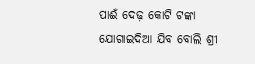ପାଈଁ ଦେଢ଼ କୋଟି ଟଙ୍କା ଯୋଗାଇଦିଆ ଯିବ ବୋଲି ଶ୍ରୀ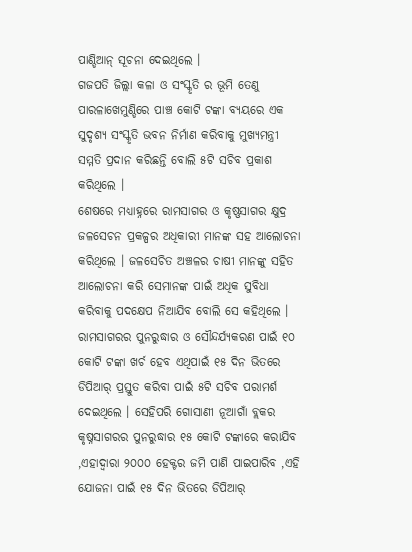ପାଣ୍ଡିଆନ୍ ସୂଚନା ଦେଇଥିଲେ ।
ଗଜପତି ଜିଲ୍ଲା କଳା ଓ ସଂସ୍କୃତି ର ଭୂମି ତେଣୁ ପାରଳାଖେମୁଣ୍ଡିରେ ପାଞ୍ଚ କୋଟି ଟଙ୍କା ବ୍ୟୟରେ ଏକ ସୁଦୃଶ୍ୟ ସଂସ୍କୃତି ଭବନ ନିର୍ମାଣ କରିବାକୁ ମୁଖ୍ୟମନ୍ତ୍ରୀ ସମ୍ମତି ପ୍ରଦାନ କରିଛନ୍ତି ବୋଲି ୫ଟି ସଚିବ ପ୍ରକାଶ କରିଥିଲେ ।
ଶେଷରେ ମଧ୍ୟାହ୍ନରେ ରାମସାଗର ଓ କୃଷ୍ଣସାଗର କ୍ଷୁଦ୍ର ଜଳସେଚନ ପ୍ରକଳ୍ପର ଅଧିକାରୀ ମାନଙ୍କ ସହ ଆଲୋଚନା କରିଥିଲେ । ଜଳସେଚିତ ଅଞ୍ଚଳର ଚାଷୀ ମାନଙ୍କୁ ସହିତ ଆଲୋଚନା କରି ସେମାନଙ୍କ ପାଇଁ ଅଧିକ ସୁବିଧା କରିବାକୁ ପଦକ୍ଷେପ ନିଆଯିବ ବୋଲି ସେ କହିଥିଲେ ।
ରାମସାଗରର ପୁନରୁଦ୍ଧାର ଓ ସୌନ୍ଦର୍ଯ୍ୟକରଣ ପାଇଁ ୧୦ କୋଟି ଟଙ୍କା ଖର୍ଚ ହେବ ଏଥିପାଇଁ ୧୫ ଦିନ ଭିତରେ ଡିପିଆର୍ ପ୍ରସ୍ତୁତ କରିବା ପାଇଁ ୫ଟି ସଚିବ ପରାମର୍ଶ ଦେଇଥିଲେ । ସେହିପରି ଗୋସାଣୀ ନୂଆଗାଁ ବ୍ଲକର କୃଷ୍ନସାଗରର ପୁନରୁଦ୍ଧାର ୧୫ କୋଟି ଟଙ୍କାରେ କରାଯିବ ,ଏହାଦ୍ୱାରା ୨୦୦୦ ହେକ୍ଟର ଜମି ପାଣି ପାଇପାରିବ ,ଏହି ଯୋଜନା ପାଇଁ ୧୫ ଦିନ ଭିତରେ ଡିପିଆର୍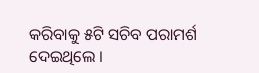କରିବାକୁ ୫ଟି ସଚିବ ପରାମର୍ଶ ଦେଇଥିଲେ ।